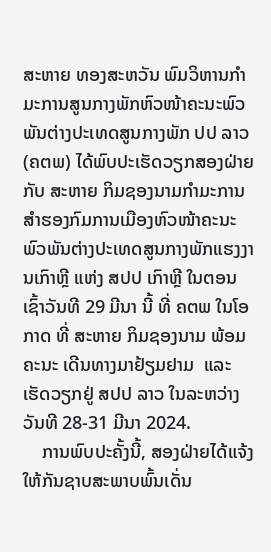ສະຫາຍ ທອງສະຫວັນ ພົມວິຫານກໍາມະການສູນກາງພັກຫົວໜ້າຄະນະພົວພັນຕ່າງປະເທດສູນກາງພັກ ປປ ລາວ (ຄຕພ) ໄດ້ພົບປະເຮັດວຽກສອງຝ່າຍ ກັບ ສະຫາຍ ກິມຊອງນາມກໍາມະການສໍາຮອງກົມການເມືອງຫົວໜ້າຄະນະພົວພັນຕ່າງປະເທດສູນກາງພັກແຮງງານເກົາຫຼີ ແຫ່ງ ສປປ ເກົາຫຼີ ໃນຕອນເຊົ້າວັນທີ 29 ມີນາ ນີ້ ທີ່ ຄຕພ ໃນໂອກາດ ທີ່ ສະຫາຍ ກິມຊອງນາມ ພ້ອມຄະນະ ເດີນທາງມາຢ້ຽມຢາມ  ແລະ ເຮັດວຽກຢູ່ ສປປ ລາວ ໃນລະຫວ່າງວັນທີ 28-31 ມີນາ 2024.
    ການພົບປະຄັ້ງນີ້, ສອງຝ່າຍໄດ້ແຈ້ງໃຫ້ກັນຊາບສະພາບພົ້ນເດັ່ນ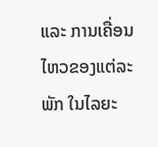ແລະ ການເຄື່ອນໄຫວຂອງແຕ່ລະພັກ ໃນໄລຍະ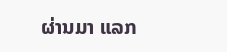ຜ່ານມາ ແລກ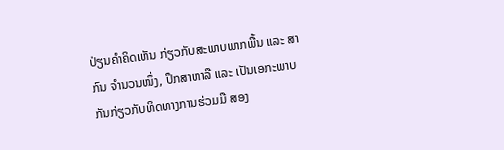ປ່ຽນຄໍາຄິດເຫັນ ກ່ຽວກັບສະພາບພາກພື້ນ ແລະ ສາກົນ ຈໍານວນໜຶ່ງ, ປຶກສາຫາລື ແລະ ເປັນເອກະພາບກັນກ່ຽວກັບທິດທາງການຮ່ວມມື ສອງ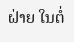ຝ່າຍ ໃນຕໍ່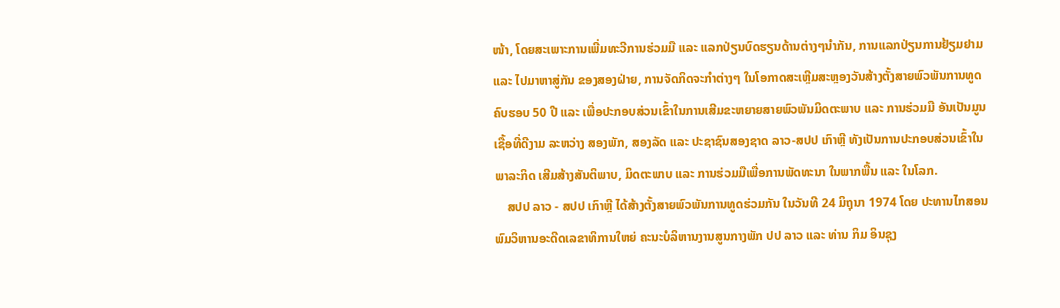ໜ້າ, ໂດຍສະເພາະການເພີ່ມທະວີການຮ່ວມມື ແລະ ແລກປ່ຽນບົດຮຽນດ້ານຕ່າງໆນໍາກັນ, ການແລກປ່ຽນການຢ້ຽມຢາມ ແລະ ໄປມາຫາສູ່ກັນ ຂອງສອງຝ່າຍ, ການຈັດກິດຈະກໍາຕ່າງໆ ໃນໂອກາດສະເຫຼີມສະຫຼອງວັນສ້າງຕັ້ງສາຍພົວພັນການທູດ ຄົບຮອບ 50 ປີ ແລະ ເພື່ອປະກອບສ່ວນເຂົ້າໃນການເສີມຂະຫຍາຍສາຍພົວພັນມິດຕະພາບ ແລະ ການຮ່ວມມື ອັນເປັນມູນເຊື້ອທີ່ດີງາມ ລະຫວ່າງ ສອງພັກ, ສອງລັດ ແລະ ປະຊາຊົນສອງຊາດ ລາວ-ສປປ ເກົາຫຼີ ທັງເປັນການປະກອບສ່ວນເຂົ້າໃນພາລະກິດ ເສີມສ້າງສັນຕິພາບ, ມິດຕະພາບ ແລະ ການຮ່ວມມືເພື່ອການພັດທະນາ ໃນພາກພື້ນ ແລະ ໃນໂລກ.
    ສປປ ລາວ - ສປປ ເກົາຫຼີ ໄດ້ສ້າງຕັ້ງສາຍພົວພັນການທູດຮ່ວມກັນ ໃນວັນທີ 24 ມິຖຸນາ 1974 ໂດຍ ປະທານໄກສອນ ພົມວິຫານອະດີດເລຂາທິການໃຫຍ່ ຄະນະບໍລິຫານງານສູນກາງພັກ ປປ ລາວ ແລະ ທ່ານ ກິມ ອິນຊຸງ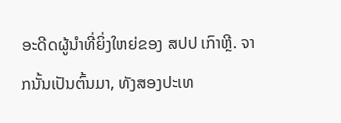ອະດີດຜູ້ນໍາທີ່ຍິ່ງໃຫຍ່ຂອງ ສປປ ເກົາຫຼີ. ຈາກນັ້ນເປັນຕົ້ນມາ, ທັງສອງປະເທ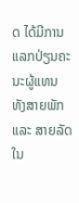ດ ໄດ້ມີການແລກປ່ຽນຄະນະຜູ້ແທນ ທັງສາຍພັກ ແລະ ສາຍລັດໃນ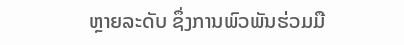ຫຼາຍລະດັບ ຊຶ່ງການພົວພັນຮ່ວມມື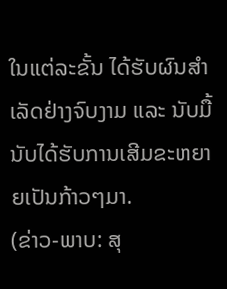ໃນແຕ່ລະຂັ້ນ ໄດ້ຮັບຜົນສໍາເລັດຢ່າງຈົບງາມ ແລະ ນັບມື້ນັບໄດ້ຮັບການເສີມຂະຫຍາຍເປັນກ້າວໆມາ.
(ຂ່າວ-ພາບ: ສຸ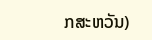ກສະຫວັນ)